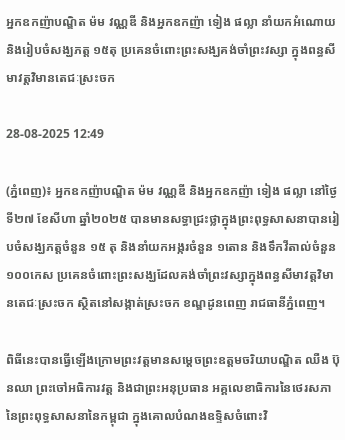អ្នកឧកញ៉ាបណ្ឌិត ម៉ម វណ្ណឌី និងអ្នកឧកញ៉ា ទៀង ផល្លា នាំយកអំណោយ និងរៀបចំសង្ឃភត្ត ១៥តុ ប្រគេនចំពោះព្រះសង្ឃគង់ចាំព្រះវស្សា ក្នុងពន្ធសីមាវត្តវិមានតេជៈស្រះចក

28-08-2025 12:49

(ភ្នំពេញ)៖ អ្នកឧកញ៉ាបណ្ឌិត ម៉ម វណ្ណឌី និងអ្នកឧកញ៉ា ទៀង ផល្លា នៅថ្ងៃទី២៧ ខែសីហា ឆ្នាំ២០២៥ បានមានសទ្ធាជ្រះថ្លាក្នុងព្រះពុទ្ធសាសនាបានរៀបចំសង្ឃភត្តចំនួន ១៥ តុ និងនាំយកអង្ករចំនួន ១តោន និងទឹកវីតាល់ចំនួន ១០០កេស ប្រគេនចំពោះព្រះសង្ឃដែលគង់ចាំព្រះវស្សាក្នុងពន្ធសីមាវត្តវិមានតេជៈស្រះចក ស្ថិតនៅសង្កាត់ស្រះចក ខណ្ឌដូនពេញ រាជធានីភ្នំពេញ។

ពិធីនេះបានធ្វើឡើងក្រោមព្រះវត្តមានសម្ដេចព្រះឧត្តមចរិយាបណ្ឌិត ឈឺង ប៊ុនឈា ព្រះចៅអធិការវត្ត និងជាព្រះអនុប្រធាន អគ្គលេខាធិការនៃថេរសភានៃព្រះពុទ្ធសាសនានៃកម្ពុជា ក្នុងគោលបំណងឧទ្ទិសចំពោះវិ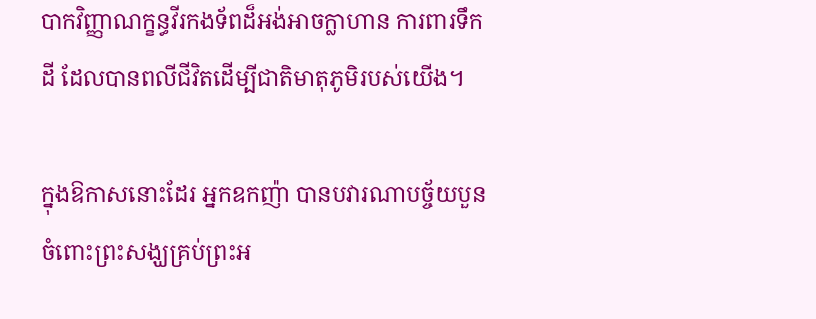បាកវិញ្ញាណក្ខន្ធវីរកងទ័ពដ៏អង់អាចក្លាហាន ការពារទឹកដី ដែលបានពលីជីវិតដើម្បីជាតិមាតុភូមិរបស់យើង។

ក្នុងឱកាសនោះដែរ អ្នកឧកញ៉ា បានបវារណាបច្ច័យបួនចំពោះព្រះសង្ឃគ្រប់ព្រះអ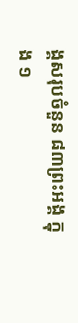ង្គសរុបចំនួន ៨៣ព្រះអង្គ ក្នុង ១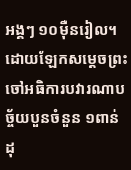អង្គៗ ១០ម៉ឺនរៀល។ ដោយឡែកសម្ដេចព្រះចៅអធិការបវារណាបច្ច័យបួនចំនួន ១ពាន់ដុ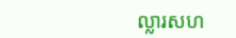ល្លារសហ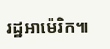រដ្ឋអាម៉េរិក៕